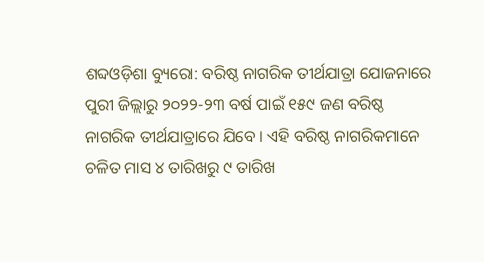ଶବ୍ଦଓଡ଼ିଶା ବ୍ୟୁରୋ: ବରିଷ୍ଠ ନାଗରିକ ତୀର୍ଥଯାତ୍ରା ଯୋଜନାରେ ପୁରୀ ଜିଲ୍ଲାରୁ ୨୦୨୨-୨୩ ବର୍ଷ ପାଇଁ ୧୫୯ ଜଣ ବରିଷ୍ଠ ନାଗରିକ ତୀର୍ଥଯାତ୍ରାରେ ଯିବେ । ଏହି ବରିଷ୍ଠ ନାଗରିକମାନେ ଚଳିତ ମାସ ୪ ତାରିଖରୁ ୯ ତାରିଖ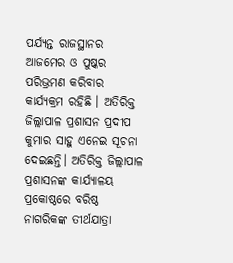ପର୍ଯ୍ୟନ୍ତ ରାଜସ୍ଥାନର ଆଜମେର ଓ ପୁଷ୍କର ପରିଭ୍ରମଣ କରିବାର କାର୍ଯ୍ୟକ୍ରମ ରହିଛି । ଅତିରିକ୍ତ ଜିଲ୍ଲାପାଳ ପ୍ରଶାସନ ପ୍ରଦୀପ କୁମାର ସାହୁ ଏନେଇ ସୂଚନା ଦେଇଛନ୍ତି। ଅତିରିକ୍ତ ଜିଲ୍ଲାପାଳ ପ୍ରଶାସନଙ୍କ କାର୍ଯ୍ୟାଳୟ ପ୍ରକୋଷ୍ଠରେ ବରିଷ୍ଠ ନାଗରିକଙ୍କ ତୀର୍ଥଯାତ୍ରା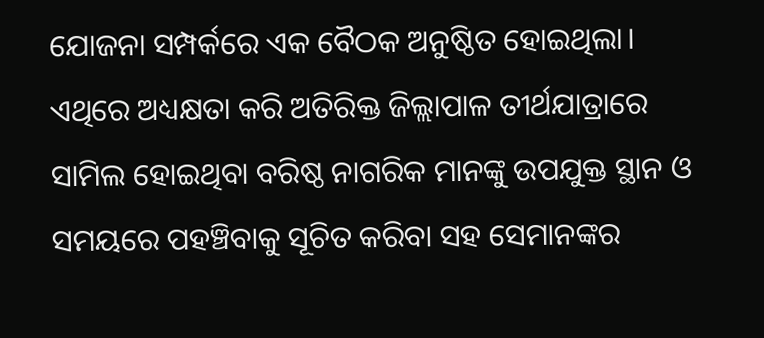ଯୋଜନା ସମ୍ପର୍କରେ ଏକ ବୈଠକ ଅନୁଷ୍ଠିତ ହୋଇଥିଲା। ଏଥିରେ ଅଧ୍ୟକ୍ଷତା କରି ଅତିରିକ୍ତ ଜିଲ୍ଲାପାଳ ତୀର୍ଥଯାତ୍ରାରେ ସାମିଲ ହୋଇଥିବା ବରିଷ୍ଠ ନାଗରିକ ମାନଙ୍କୁ ଉପଯୁକ୍ତ ସ୍ଥାନ ଓ ସମୟରେ ପହଞ୍ଚିବାକୁ ସୂଚିତ କରିବା ସହ ସେମାନଙ୍କର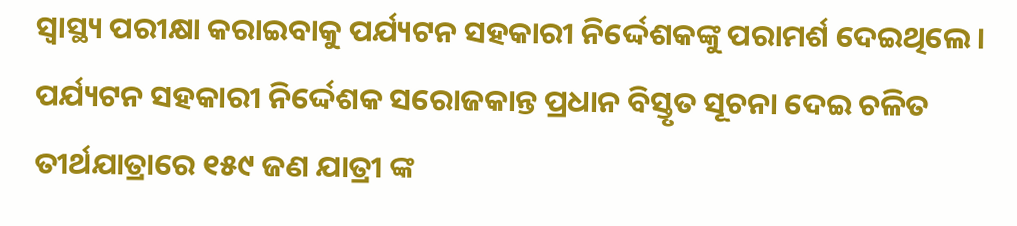ସ୍ୱାସ୍ଥ୍ୟ ପରୀକ୍ଷା କରାଇବାକୁ ପର୍ଯ୍ୟଟନ ସହକାରୀ ନିର୍ଦ୍ଦେଶକଙ୍କୁ ପରାମର୍ଶ ଦେଇଥିଲେ।
ପର୍ଯ୍ୟଟନ ସହକାରୀ ନିର୍ଦ୍ଦେଶକ ସରୋଜକାନ୍ତ ପ୍ରଧାନ ବିସ୍ତୃତ ସୂଚନା ଦେଇ ଚଳିତ ତୀର୍ଥଯାତ୍ରାରେ ୧୫୯ ଜଣ ଯାତ୍ରୀ ଙ୍କ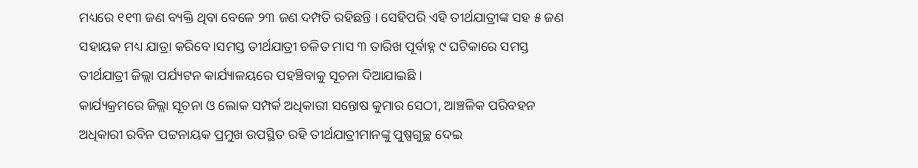ମଧ୍ୟରେ ୧୧୩ ଜଣ ବ୍ୟକ୍ତି ଥିବା ବେଳେ ୨୩ ଜଣ ଦମ୍ପତି ରହିଛନ୍ତି । ସେହିପରି ଏହି ତୀର୍ଥଯାତ୍ରୀଙ୍କ ସହ ୫ ଜଣ ସହାୟକ ମଧ୍ୟ ଯାତ୍ରା କରିବେ।ସମସ୍ତ ତୀର୍ଥଯାତ୍ରୀ ଚଳିତ ମାସ ୩ ତାରିଖ ପୂର୍ବାହ୍ନ ୯ ଘଟିକାରେ ସମସ୍ତ ତୀର୍ଥଯାତ୍ରୀ ଜିଲ୍ଲା ପର୍ଯ୍ୟଟନ କାର୍ଯ୍ୟାଳୟରେ ପହଞ୍ଚିବାକୁ ସୂଚନା ଦିଆଯାଇଛି ।
କାର୍ଯ୍ୟକ୍ରମରେ ଜିଲ୍ଲା ସୂଚନା ଓ ଲୋକ ସମ୍ପର୍କ ଅଧିକାରୀ ସନ୍ତୋଷ କୁମାର ସେଠୀ, ଆଞ୍ଚଳିକ ପରିବହନ ଅଧିକାରୀ ରବିନ ପଟ୍ଟନାୟକ ପ୍ରମୁଖ ଉପସ୍ଥିତ ରହି ତୀର୍ଥଯାତ୍ରୀମାନଙ୍କୁ ପୁଷ୍ପଗୁଚ୍ଛ ଦେଇ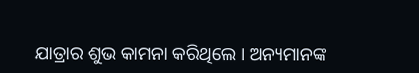ଯାତ୍ରାର ଶୁଭ କାମନା କରିଥିଲେ । ଅନ୍ୟମାନଙ୍କ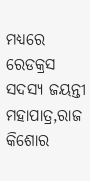ମଧ୍ୟରେ ରେଡକ୍ରସ ସଦସ୍ୟ ଜୟନ୍ତୀ ମହାପାତ୍ର,ରାଜ କିଶୋର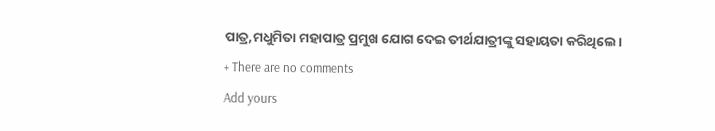ପାତ୍ର,ମଧୁମିତା ମହାପାତ୍ର ପ୍ରମୁଖ ଯୋଗ ଦେଇ ତୀର୍ଥଯାତ୍ରୀଙ୍କୁ ସହାୟତା କରିଥିଲେ।
+ There are no comments
Add yours